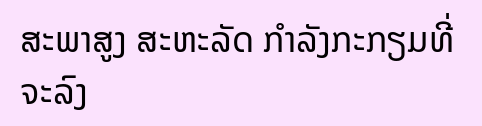ສະພາສູງ ສະຫະລັດ ກຳລັງກະກຽມທີ່ຈະລົງ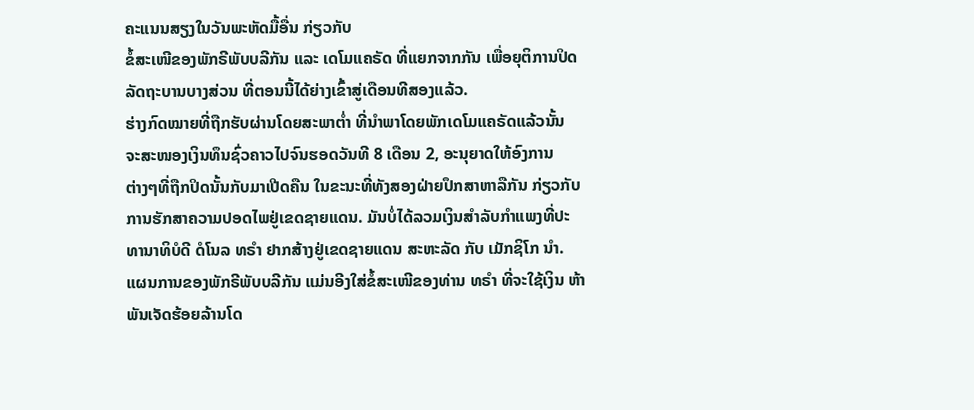ຄະແນນສຽງໃນວັນພະຫັດມື້ອື່ນ ກ່ຽວກັບ
ຂໍ້ສະເໜີຂອງພັກຣີພັບບລີກັນ ແລະ ເດໂມແຄຣັດ ທີ່ແຍກຈາກກັນ ເພື່ອຍຸຕິການປິດ
ລັດຖະບານບາງສ່ວນ ທີ່ຕອນນີ້ໄດ້ຍ່າງເຂົ້າສູ່ເດືອນທີສອງແລ້ວ.
ຮ່າງກົດໝາຍທີ່ຖືກຮັບຜ່ານໂດຍສະພາຕ່ຳ ທີ່ນຳພາໂດຍພັກເດໂມແຄຣັດແລ້ວນັ້ນ
ຈະສະໜອງເງິນທຶນຊົ່ວຄາວໄປຈົນຮອດວັນທີ 8 ເດືອນ 2, ອະນຸຍາດໃຫ້ອົງການ
ຕ່າງໆທີ່ຖືກປິດນັ້ນກັບມາເປີດຄືນ ໃນຂະນະທີ່ທັງສອງຝ່າຍປຶກສາຫາລືກັນ ກ່ຽວກັບ
ການຮັກສາຄວາມປອດໄພຢູ່ເຂດຊາຍແດນ. ມັນບໍ່ໄດ້ລວມເງິນສຳລັບກຳແພງທີ່ປະ
ທານາທິບໍດີ ດໍໂນລ ທຣຳ ຢາກສ້າງຢູ່ເຂດຊາຍແດນ ສະຫະລັດ ກັບ ເມັກຊິໂກ ນຳ.
ແຜນການຂອງພັກຣີພັບບລີກັນ ແມ່ນອີງໃສ່ຂໍ້ສະເໜີຂອງທ່ານ ທຣຳ ທີ່ຈະໃຊ້ເງິນ ຫ້າ
ພັນເຈັດຮ້ອຍລ້ານໂດ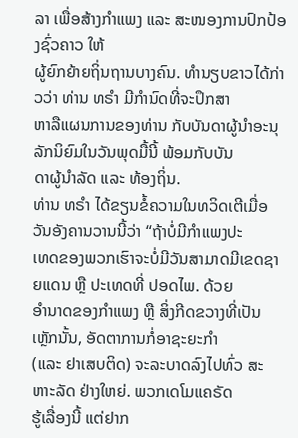ລາ ເພື່ອສ້າງກຳແພງ ແລະ ສະໜອງການປົກປ້ອງຊົ່ວຄາວ ໃຫ້
ຜູ້ຍົກຍ້າຍຖິ່ນຖານບາງຄົນ. ທຳນຽບຂາວໄດ້ກ່າວວ່າ ທ່ານ ທຣຳ ມີກຳນົດທີ່ຈະປຶກສາ
ຫາລືແຜນການຂອງທ່ານ ກັບບັນດາຜູ້ນຳອະນຸລັກນິຍົມໃນວັນພຸດມື້ນີ້ ພ້ອມກັບບັນ
ດາຜູ້ນຳລັດ ແລະ ທ້ອງຖິ່ນ.
ທ່ານ ທຣຳ ໄດ້ຂຽນຂໍ້ຄວາມໃນທວິດເຕີເມື່ອວັນອັງຄານວານນີ້ວ່າ “ຖ້າບໍ່ມີກຳແພງປະ
ເທດຂອງພວກເຮົາຈະບໍ່ມີວັນສາມາດມີເຂດຊາຍແດນ ຫຼື ປະເທດທີ່ ປອດໄພ. ດ້ວຍ
ອຳນາດຂອງກຳແພງ ຫຼື ສິ່ງກີດຂວາງທີ່ເປັນເຫຼັກນັ້ນ, ອັດຕາການກໍ່ອາຊະຍະກຳ
(ແລະ ຢາເສບຕິດ) ຈະລະບາດລົງໄປທົ່ວ ສະຫາະລັດ ຢ່າງໃຫຍ່. ພວກເດໂມແຄຣັດ
ຮູ້ເລື່ອງນີ້ ແຕ່ຢາກ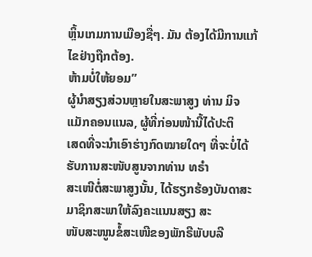ຫຼິ້ນເກມການເມືອງຊື່ໆ. ມັນ ຕ້ອງໄດ້ມີການແກ້ໄຂຢ່າງຖືກຕ້ອງ.
ຫ້າມບໍ່ໃຫ້ຍອມ”
ຜູ້ນຳສຽງສ່ວນຫຼາຍໃນສະພາສູງ ທ່ານ ມິຈ ແມັກຄອນແນລ, ຜູ້ທີ່ກ່ອນໜ້ານີ້ໄດ້ປະຕິ
ເສດທີ່ຈະນຳເອົາຮ່າງກົດໝາຍໃດໆ ທີ່ຈະບໍ່ໄດ້ຮັບການສະໜັບສູນຈາກທ່ານ ທຣຳ
ສະເໜີຕໍ່ສະພາສູງນັ້ນ, ໄດ້ຮຽກຮ້ອງບັນດາສະມາຊິກສະພາໃຫ້ລົງຄະແນນສຽງ ສະ
ໜັບສະໜູນຂໍ້ສະເໜີຂອງພັກຣີພັບບລີ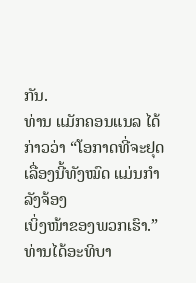ກັນ.
ທ່ານ ແມັກຄອນແນລ ໄດ້ກ່າວວ່າ “ໂອກາດທີ່ຈະຢຸດເລື່ອງນີ້ທັງໝົດ ແມ່ນກຳລັງຈ້ອງ
ເບິ່ງໜ້າຂອງພວກເຮົາ.” ທ່ານໄດ້ອະທິບາ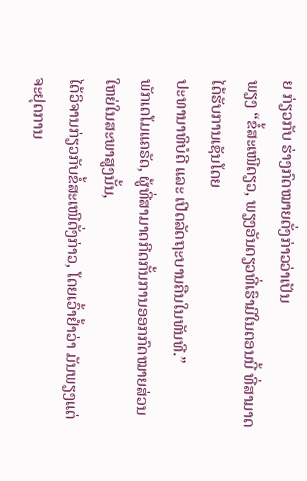ຍ ກ່ຽວກັບ ຮ່າງກົດໝາຍດັ່ງກ່າວວ່າເປັນ
ພຽງ “ຂໍ້ສະເໜີດຽວ, ພຽງອັນດຽວທີ່ເຮົາມີໃນຕອນນີ້ ທີ່ສາມາດໄດ້ຮັບການເຊັນໂດຍ
ປະທານາທິບໍດີ ແລະ ເປີດລັດຖະບານຄືນໃນທັນທີ.”
ພັກເດໂມແຄຣັດ, ຜູ້ທີ່ສາມາດກີດກັ້ນການອອກກົດໝາຍສ່ວນໃຫຍ່ໃນສະພາສູງນັ້ນ,
ໄດ້ວິຈານກ່ຽວກັບຂໍ້ສະເໜີດັ່ງກ່າວ, ໂດຍເວົ້າຢ້ຳວ່າ ມັນພຽງແຕ່ຈະຢຸດການ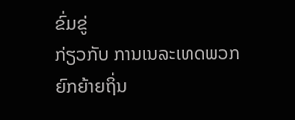ຂົ່ມຂູ່
ກ່ຽວກັບ ການເນລະເທດພວກຍົກຍ້າຍຖິ່ນ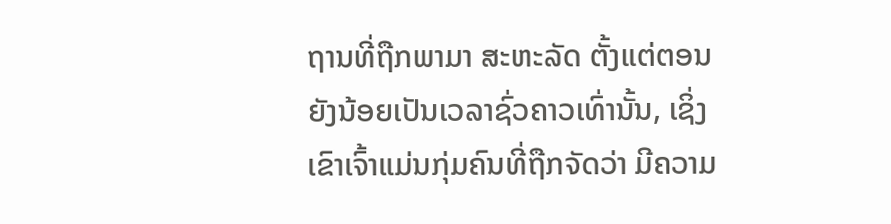ຖານທີ່ຖືກພາມາ ສະຫະລັດ ຕັ້ງແຕ່ຕອນ
ຍັງນ້ອຍເປັນເວລາຊົ່ວຄາວເທົ່ານັ້ນ, ເຊິ່ງເຂົາເຈົ້າແມ່ນກຸ່ມຄົນທີ່ຖືກຈັດວ່າ ມີຄວາມ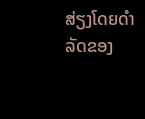ສ່ຽງໂດຍດຳລັດຂອງ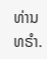ທ່ານ ທຣຳ.